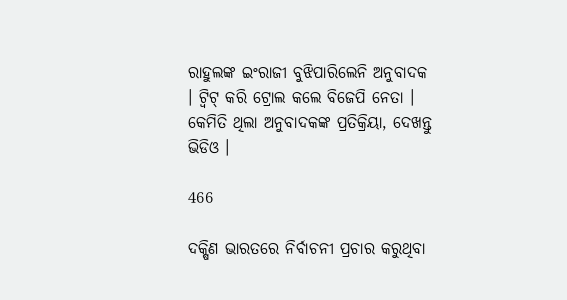ରାହୁଲଙ୍କ ଇଂରାଜୀ ବୁଝିପାରିଲେନି ଅନୁବାଦକ । ଟ୍ୱିଟ୍ କରି ଟ୍ରୋଲ କଲେ ବିଜେପି ନେତା । କେମିତି ଥିଲା ଅନୁବାଦକଙ୍କ ପ୍ରତିକ୍ରିୟା, ଦେଖନ୍ତୁ ଭିଡିଓ ।

466

ଦକ୍ଷିଣ ଭାରତରେ ନିର୍ବାଚନୀ ପ୍ରଚାର କରୁଥିବା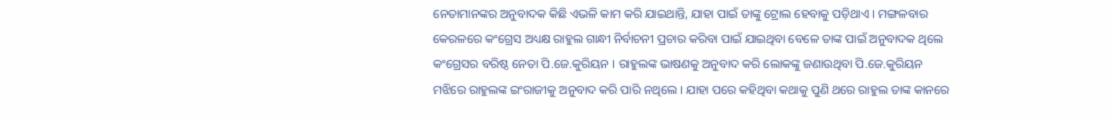ନେତାମାନଙ୍କର ଅନୁବାଦକ କିଛି ଏଭଳି କାମ କରି ଯାଇଥାନ୍ତି, ଯାହା ପାଇଁ ତାଙ୍କୁ ଟ୍ରୋଲ ହେବାକୁ ପଡ଼ିଥାଏ । ମଙ୍ଗଳବାର କେରଳରେ କଂଗ୍ରେସ ଅଧ୍ୟକ୍ଷ ରାହୁଲ ଗାନ୍ଧୀ ନିର୍ବାଚନୀ ପ୍ରଚାର କରିବା ପାଇଁ ଯାଇଥିବା ବେଳେ ତାଙ୍କ ପାଇଁ ଅନୁବାଦକ ଥିଲେ କଂଗ୍ରେସର ବରିଷ୍ଠ ନେତା ପି.ଜେ.କୁରିୟନ । ରାହୁଲଙ୍କ ଭାଷଣକୁ ଅନୁବାଦ କରି ଲୋକଙ୍କୁ ଜଣାଉଥିବା ପି.ଜେ.କୁରିୟନ ମଝିରେ ରାହୁଲଙ୍କ ଇଂରାଜୀକୁ ଅନୁବାଦ କରି ପାରି ନଥିଲେ । ଯାହା ପରେ କହିଥିବା କଥାକୁ ପୁଣି ଥରେ ରାହୁଲ ତାଙ୍କ କାନରେ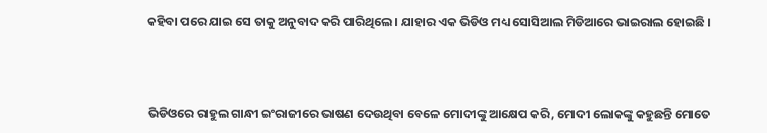କହିବା ପରେ ଯାଇ ସେ ତାକୁ ଅନୁବାଦ କରି ପାରିଥିଲେ । ଯାହାର ଏକ ଭିଡିଓ ମଧ୍ୟ ସୋସିଆଲ ମିଡିଆରେ ଭାଇରାଲ ହୋଇଛି ।



ଭିଡିଓରେ ରାହୁଲ ଗାନ୍ଧୀ ଇଂରାଜୀରେ ଭାଷଣ ଦେଉଥିବା ବେଳେ ମୋଦୀଙ୍କୁ ଆକ୍ଷେପ କରି, ମୋଦୀ ଲୋକଙ୍କୁ କହୁଛନ୍ତି ମୋତେ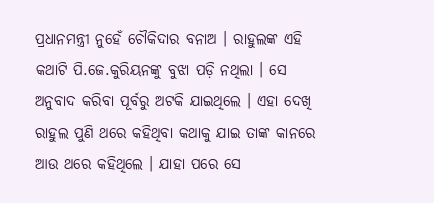ପ୍ରଧାନମନ୍ତ୍ରୀ ନୁହେଁ ଚୌକିଦାର ବନାଅ । ରାହୁଲଙ୍କ ଏହି କଥାଟି ପି.ଜେ.କୁରିୟନଙ୍କୁ ବୁଝା ପଡ଼ି ନଥିଲା । ସେ ଅନୁବାଦ କରିବା ପୂର୍ବରୁ ଅଟକି ଯାଇଥିଲେ । ଏହା ଦେଖି ରାହୁଲ ପୁଣି ଥରେ କହିଥିବା କଥାକୁ ଯାଇ ତାଙ୍କ କାନରେ ଆଉ ଥରେ କହିଥିଲେ । ଯାହା ପରେ ସେ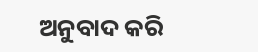ଅନୁବାଦ କରି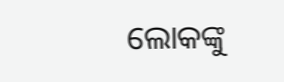ଲୋକଙ୍କୁ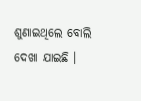ଶୁଣାଇଥିଲେ ବୋଲି ଦେଖା ଯାଇଛି ।